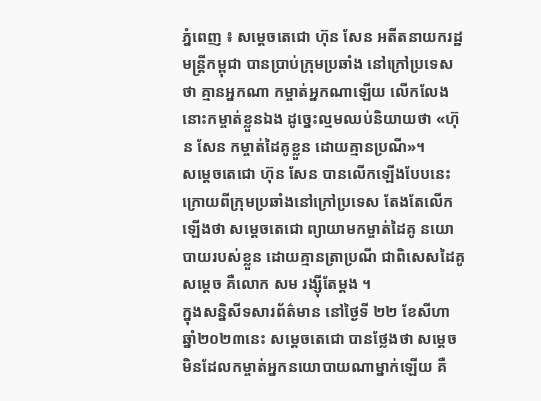ភ្នំពេញ ៖ សម្ដេចតេជោ ហ៊ុន សែន អតីតនាយករដ្ឋមន្ដ្រីកម្ពុជា បានប្រាប់ក្រុមប្រឆាំង នៅក្រៅប្រទេសថា គ្មានអ្នកណា កម្ចាត់អ្នកណាឡើយ លើកលែងនោះកម្ចាត់ខ្លួនឯង ដូច្នេះល្មមឈប់និយាយថា «ហ៊ុន សែន កម្ចាត់ដៃគូខ្លួន ដោយគ្មានប្រណី»។
សម្ដេចតេជោ ហ៊ុន សែន បានលើកឡើងបែបនេះ ក្រោយពីក្រុមប្រឆាំងនៅក្រៅប្រទេស តែងតែលើកឡើងថា សម្ដេចតេជោ ព្យាយាមកម្ចាត់ដៃគូ នយោបាយរបស់ខ្លួន ដោយគ្មានត្រាប្រណី ជាពិសេសដៃគូសម្តេច គឺលោក សម រង្ស៊ីតែម្តង ។
ក្នុងសន្និសីទសារព័ត៌មាន នៅថ្ងៃទី ២២ ខែសីហា ឆ្នាំ២០២៣នេះ សម្ដេចតេជោ បានថ្លែងថា សម្ដេច មិនដែលកម្ចាត់អ្នកនយោបាយណាម្នាក់ឡើយ គឺ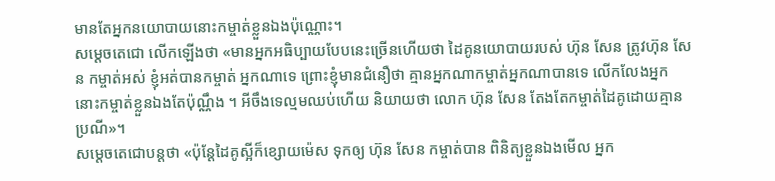មានតែអ្នកនយោបាយនោះកម្ចាត់ខ្លួនឯងប៉ុណ្ណោះ។
សម្ដេចតេជោ លើកឡើងថា «មានអ្នកអធិប្បាយបែបនេះច្រើនហើយថា ដៃគូនយោបាយរបស់ ហ៊ុន សែន ត្រូវហ៊ុន សែន កម្ចាត់អស់ ខ្ញុំអត់បានកម្ចាត់ អ្នកណាទេ ព្រោះខ្ញុំមានជំនឿថា គ្មានអ្នកណាកម្ចាត់អ្នកណាបានទេ លើកលែងអ្នកនោះកម្ចាត់ខ្លួនឯងតែប៉ុណ្ណឹង ។ អីចឹងទេល្មមឈប់ហើយ និយាយថា លោក ហ៊ុន សែន តែងតែកម្ចាត់ដៃគូដោយគ្មានប្រណី»។
សម្ដេចតេជោបន្ដថា «ប៉ុន្ដែដៃគូស្អីក៏ខ្សោយម៉េស ទុកឲ្យ ហ៊ុន សែន កម្ចាត់បាន ពិនិត្យខ្លួនឯងមើល អ្នក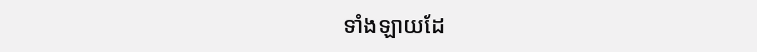ទាំងឡាយដែ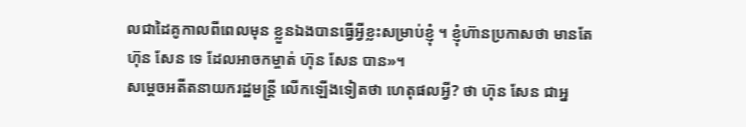លជាដៃគូកាលពីពេលមុន ខ្លួនឯងបានធ្វើអ្វីខ្លះសម្រាប់ខ្ញុំ ។ ខ្ញុំហ៊ានប្រកាសថា មានតែ ហ៊ុន សែន ទេ ដែលអាចកម្ចាត់ ហ៊ុន សែន បាន»។
សម្ដេចអតីតនាយករដ្ឋមន្ដ្រី លើកឡើងទៀតថា ហេតុផលអ្វី? ថា ហ៊ុន សែន ជាអ្ន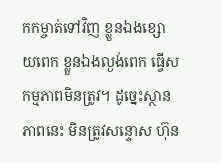កកម្ចាត់ទៅវិញ ខ្លួនឯងខ្សោយពេក ខ្លួនឯងល្ងង់ពេក ធ្វើសកម្មភាពមិនត្រូវ។ ដូច្នេះស្ថានភាពនេះ មិនត្រូវសន្ទោស ហ៊ុន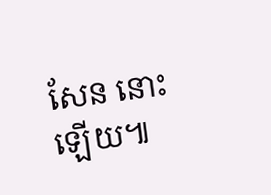សែន នោះឡើយ៕